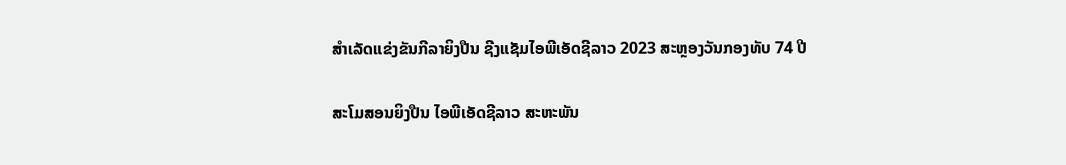ສໍາເລັດແຂ່ງຂັນກີລາຍິງປືນ ຊີງແຊັມໄອພີເອັດຊີລາວ 2023 ສະຫຼອງວັນກອງທັບ 74 ປີ

ສະໂມສອນຍິງປືນ ໄອພີເອັດຊີລາວ ສະຫະພັນ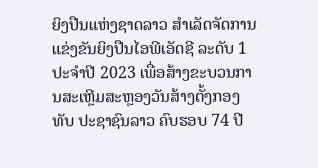ຍິງປືນແຫ່ງຊາດລາວ ສໍາເລັດຈັດການແຂ່ງຂັນຍິງປືນໄອພີເອັດຊີ ລະດັບ 1 ປະຈຳປີ 2023 ເພື່ອສ້າງຂະບວນການສະເຫຼີມສະຫຼອງວັນສ້າງຕັ້ງກອງທັບ ປະຊາຊົນລາວ ຄົບຮອບ 74 ປີ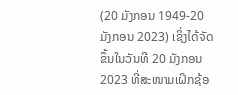(20 ມັງກອນ 1949-20 ມັງກອນ 2023) ເຊິ່ງໄດ້ຈັດຂຶ້ນໃນວັນທີ 20 ມັງກອນ 2023 ທີ່ສະໜາມເຝິກຊ້ອ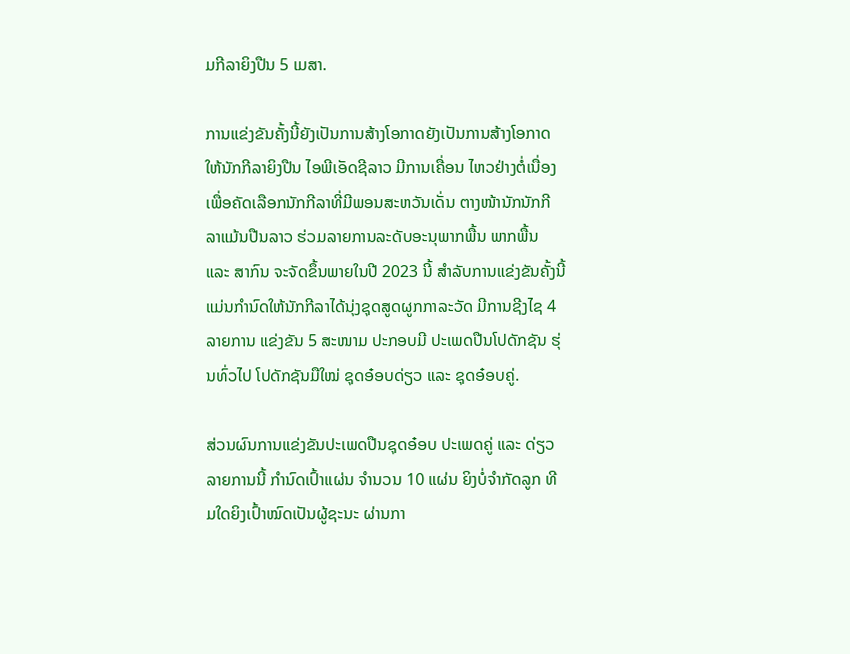ມກີລາຍິງປືນ 5 ເມສາ.

ການແຂ່ງຂັນຄັ້ງນີ້ຍັງເປັນການສ້າງໂອກາດຍັງເປັນການສ້າງໂອກາດໃຫ້ນັກກີລາຍິງປືນ ໄອພີເອັດຊີລາວ ມີການເຄື່ອນ ໄຫວຢ່າງຕໍ່ເນື່ອງ ເພື່ອຄັດເລືອກນັກກີລາທີ່ມີພອນສະຫວັນເດັ່ນ ຕາງໜ້ານັກນັກກີລາແມ້ນປືນລາວ ຮ່ວມລາຍການລະດັບອະນຸພາກພື້ນ ພາກພື້ນ ແລະ ສາກົນ ຈະຈັດຂຶ້ນພາຍໃນປີ 2023 ນີ້ ສຳລັບການແຂ່ງຂັນຄັ້ງນີ້ ແມ່ນກຳນົດໃຫ້ນັກກີລາໄດ້ນຸ່ງຊຸດສູດຜູກກາລະວັດ ມີການຊີງໄຊ 4 ລາຍການ ແຂ່ງຂັນ 5 ສະໜາມ ປະກອບມີ ປະເພດປືນໂປດັກຊັນ ຮຸ່ນທົ່ວໄປ ໂປດັກຊັນມືໃໝ່ ຊຸດອ໋ອບດ່ຽວ ແລະ ຊຸດອ໋ອບຄູ່.

ສ່ວນຜົນການແຂ່ງຂັນປະເພດປືນຊຸດອ໋ອບ ປະເພດຄູ່ ແລະ ດ່ຽວລາຍການນີ້ ກຳນົດເປົ້າແຜ່ນ ຈຳນວນ 10 ແຜ່ນ ຍິງບໍ່ຈຳກັດລູກ ທີມໃດຍິງເປົ້າໝົດເປັນຜູ້ຊະນະ ຜ່ານກາ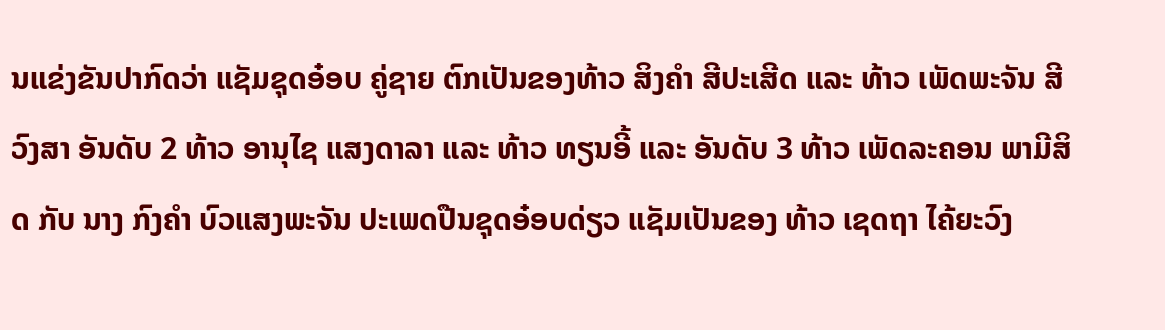ນແຂ່ງຂັນປາກົດວ່າ ແຊັມຊຸດອ໋ອບ ຄູ່ຊາຍ ຕົກເປັນຂອງທ້າວ ສິງຄຳ ສີປະເສີດ ແລະ ທ້າວ ເພັດພະຈັນ ສີວົງສາ ອັນດັບ 2 ທ້າວ ອານຸໄຊ ແສງດາລາ ແລະ ທ້າວ ທຽນອີ້ ແລະ ອັນດັບ 3 ທ້າວ ເພັດລະຄອນ ພາມີສິດ ກັບ ນາງ ກົງຄຳ ບົວແສງພະຈັນ ປະເພດປືນຊຸດອ໋ອບດ່ຽວ ແຊັມເປັນຂອງ ທ້າວ ເຊດຖາ ໄຄ້ຍະວົງ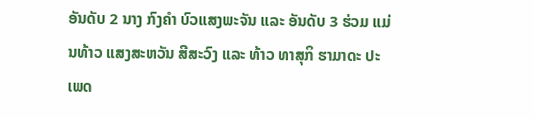ອັນດັບ 2 ນາງ ກົງຄຳ ບົວແສງພະຈັນ ແລະ ອັນດັບ 3 ຮ່ວມ ແມ່ນທ້າວ ແສງສະຫວັນ ສີສະວົງ ແລະ ທ້າວ ທາສຸກິ ຮາມາດະ ປະເພດ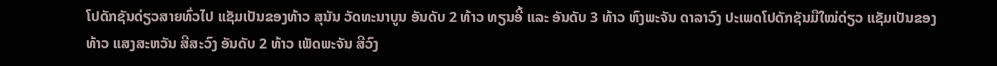ໂປດັກຊັນດ່ຽວສາຍທົ່ວໄປ ແຊັມເປັນຂອງທ້າວ ສຸນັນ ວັດທະນາບູນ ອັນດັບ 2 ທ້າວ ທຽນອີ້ ແລະ ອັນດັບ 3 ທ້າວ ຫົງພະຈັນ ດາລາວົງ ປະເພດໂປດັກຊັນມືໃໝ່ດ່ຽວ ແຊັມເປັນຂອງ ທ້າວ ແສງສະຫວັນ ສີສະວົງ ອັນດັບ 2 ທ້າວ ເພັດພະຈັນ ສີວົງ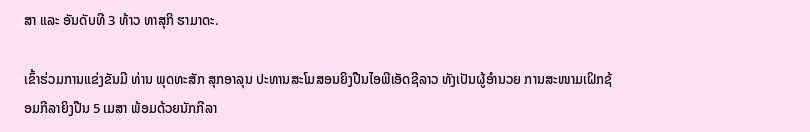ສາ ແລະ ອັນດັບທີ 3 ທ້າວ ທາສຸກິ ຮາມາດະ.

ເຂົ້າຮ່ວມການແຂ່ງຂັນມີ ທ່ານ ພຸດທະສັກ ສຸກອາລຸນ ປະທານສະໂມສອນຍິງປືນໄອພີເອັດຊີລາວ ທັງເປັນຜູ້ອຳນວຍ ການສະໜາມເຝິກຊ້ອມກີລາຍິງປືນ 5 ເມສາ ພ້ອມດ້ວຍນັກກີລາ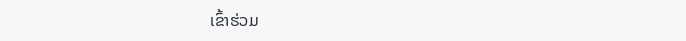ເຂົ້າຮ່ວມ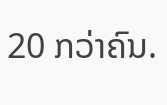20 ກວ່າຄົນ.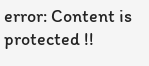error: Content is protected !!